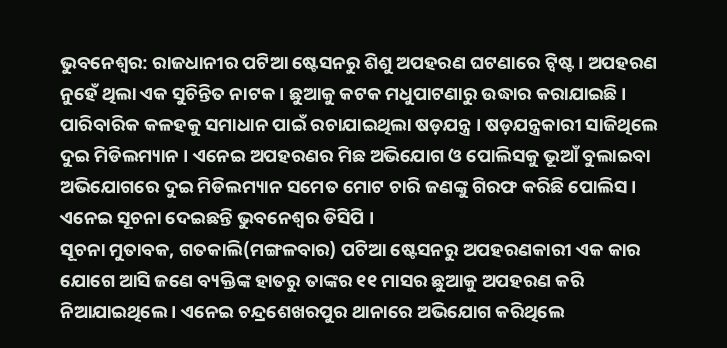ଭୁବନେଶ୍ବର: ରାଜଧାନୀର ପଟିଆ ଷ୍ଟେସନରୁ ଶିଶୁ ଅପହରଣ ଘଟଣାରେ ଟ୍ବିଷ୍ଟ । ଅପହରଣ ନୁହେଁ ଥିଲା ଏକ ସୁଚିନ୍ତିତ ନାଟକ । ଛୁଆକୁ କଟକ ମଧୁପାଟଣାରୁ ଉଦ୍ଧାର କରାଯାଇଛି । ପାରିବାରିକ କଳହକୁ ସମାଧାନ ପାଇଁ ରଚାଯାଇଥିଲା ଷଡ଼ଯନ୍ତ୍ର । ଷଡ଼ଯନ୍ତ୍ରକାରୀ ସାଜିଥିଲେ ଦୁଇ ମିଡିଲମ୍ୟାନ । ଏନେଇ ଅପହରଣର ମିଛ ଅଭିଯୋଗ ଓ ପୋଲିସକୁ ଭୂଆଁ ବୁଲାଇବା ଅଭିଯୋଗରେ ଦୁଇ ମିଡିଲମ୍ୟାନ ସମେତ ମୋଟ ଚାରି ଜଣଙ୍କୁ ଗିରଫ କରିଛି ପୋଲିସ । ଏନେଇ ସୂଚନା ଦେଇଛନ୍ତି ଭୁବନେଶ୍ୱର ଡିସିପି ।
ସୂଚନା ମୁତାବକ, ଗତକାଲି(ମଙ୍ଗଳବାର) ପଟିଆ ଷ୍ଟେସନରୁ ଅପହରଣକାରୀ ଏକ କାର ଯୋଗେ ଆସି ଜଣେ ବ୍ୟକ୍ତିଙ୍କ ହାତରୁ ତାଙ୍କର ୧୧ ମାସର ଛୁଆକୁ ଅପହରଣ କରି ନିଆଯାଇଥିଲେ । ଏନେଇ ଚନ୍ଦ୍ରଶେଖରପୁର ଥାନାରେ ଅଭିଯୋଗ କରିଥିଲେ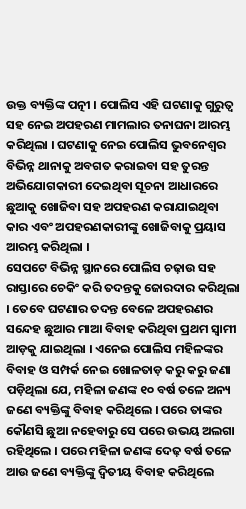ଉକ୍ତ ବ୍ୟକ୍ତିଙ୍କ ପତ୍ନୀ । ପୋଲିସ ଏହି ଘଟଣାକୁ ଗୁରୁତ୍ବ ସହ ନେଇ ଅପହରଣ ମାମଲାର ତନାଘନା ଆରମ୍ଭ କରିଥିଲା । ଘଟଣାକୁ ନେଇ ପୋଲିସ ଭୁବନେଶ୍ୱର ବିଭିନ୍ନ ଥାନାକୁ ଅବଗତ କରାଇବା ସହ ତୁରନ୍ତ ଅଭିଯୋଗକାରୀ ଦେଇଥିବା ସୂଚନା ଆଧାରରେ ଛୁଆକୁ ଖୋଜିବା ସହ ଅପହରଣ କରାଯାଇଥିବା କାର ଏବଂ ଅପହରଣକାରୀଙ୍କୁ ଖୋଜିବାକୁ ପ୍ରୟାସ ଆରମ୍ଭ କରିଥିଲା ।
ସେପଟେ ବିଭିନ୍ନ ସ୍ଥାନରେ ପୋଲିସ ଚଢ଼ାଉ ସହ ରାସ୍ତାରେ ଚେକିଂ କରି ତଦନ୍ତକୁ ଜୋରଦାର କରିଥିଲା । ତେବେ ଘଟଣାର ତଦନ୍ତ ବେଳେ ଅପହରଣର ସନ୍ଦେହ ଛୁଆର ମାଆ ବିବାହ କରିଥିବା ପ୍ରଥମ ସ୍ବାମୀ ଆଡ଼କୁ ଯାଇଥିଲା । ଏନେଇ ପୋଲିସ ମହିଳଙ୍କର ବିବାହ ଓ ସମ୍ପର୍କ ନେଇ ଖୋଳତାଡ଼ କରୁ କରୁ ଜଣା ପଡ଼ିଥିଲା ଯେ, ମହିଳା ଜଣଙ୍କ ୧୦ ବର୍ଷ ତଳେ ଅନ୍ୟ ଜଣେ ବ୍ୟକ୍ତିଙ୍କୁ ବିବାହ କରିଥିଲେ । ପରେ ତାଙ୍କର କୌଣସି ଛୁଆ ନହେବାରୁ ସେ ପରେ ଉଭୟ ଅଲଗା ରହିଥିଲେ । ପରେ ମହିଳା ଜଣଙ୍କ ଦେଢ଼ ବର୍ଷ ତଳେ ଆଉ ଜଣେ ବ୍ୟକ୍ତିଙ୍କୁ ଦ୍ବିତୀୟ ବିବାହ କରିଥିଲେ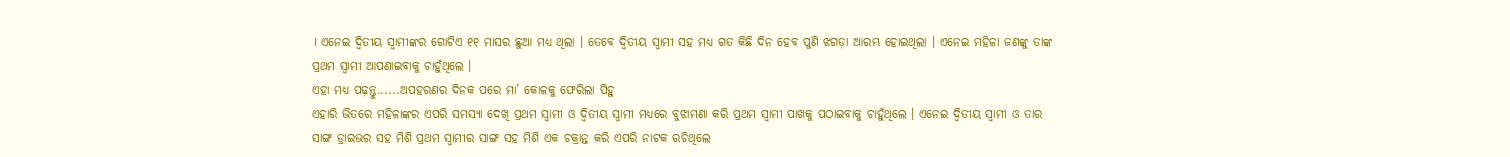। ଏନେଇ ଦ୍ବିତୀୟ ସ୍ବାମୀଙ୍କର ଗୋଟିଏ ୧୧ ମାସର ଛୁଆ ମଧ୍ୟ ଥିଲା । ତେବେ ଦ୍ବିତୀୟ ସ୍ବାମୀ ସହ ମଧ୍ୟ ଗତ କିଛି ଦିନ ହେବ ପୁଣି ଝଗଡ଼ା ଆରମ୍ଭ ହୋଇଥିଲା । ଏନେଇ ମହିଳା ଜଣଙ୍କୁ ତାଙ୍କ ପ୍ରଥମ ସ୍ବାମୀ ଆପଣାଇବାକୁ ଚାହୁଁଥିଲେ ।
ଏହା ମଧ୍ୟ ପଢ଼ନ୍ତୁ......ଅପହରଣର ଦିନକ ପରେ ମା’ କୋଳକୁ ଫେରିଲା ପିହୁ
ଏହାରି ଭିତରେ ମହିଳାଙ୍କର ଏପରି ସମସ୍ୟା ଦେଖି ପ୍ରଥମ ସ୍ବାମୀ ଓ ଦ୍ବିତୀୟ ସ୍ବାମୀ ମଧ୍ୟରେ ବୁଝାମଣା କରି ପ୍ରଥମ ସ୍ବାମୀ ପାଖକୁ ପଠାଇବାକୁ ଚାହୁଁଥିଲେ । ଏନେଇ ଦ୍ବିତୀୟ ସ୍ବାମୀ ଓ ତାର ସାଙ୍ଗ ଡ୍ରାଇଭର ସହ ମିଶି ପ୍ରଥମ ସ୍ବାମୀର ସାଙ୍ଗ ସହ ମିଶି ଏକ ଚକ୍ରାନ୍ତ କରି ଏପରି ନାଟକ ରଚିଥିଲେ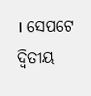। ସେପଟେ ଦ୍ବିତୀୟ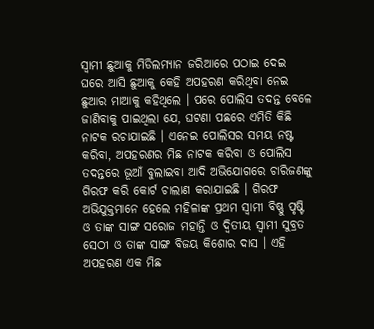ସ୍ବାମୀ ଛୁଆକୁ ମିଡିଲମ୍ୟାନ ଜରିଆରେ ପଠାଇ ଦେଇ ଘରେ ଆସି ଛୁଆକୁ କେହି ଅପହରଣ କରିଥିବା ନେଇ ଛୁଆର ମାଆକୁ କହିଥିଲେ । ପରେ ପୋଲିସ ତଦନ୍ତ ବେଳେ ଜାଣିବାକୁ ପାଇଥିଲା ଯେ, ଘଟଣା ପଛରେ ଏମିତି କିଛି ନାଟକ ରଚାଯାଇଛି । ଏନେଇ ପୋଲିସର ସମୟ ନଷ୍ଟ କରିବା, ଅପହରଣର ମିଛ ନାଟକ କରିବା ଓ ପୋଲିସ ତଦନ୍ତରେ ଭୂଆଁ ବୁଲାଇବା ଆଦି ଅଭିଯୋଗରେ ଚାରିଜଣଙ୍କୁ ଗିରଫ କରି କୋର୍ଟ ଚାଲାଣ କରାଯାଇଛି । ଗିରଫ ଅଭିଯୁକ୍ତମାନେ ହେଲେ ମହିଳାଙ୍କ ପ୍ରଥମ ସ୍ବାମୀ ବିଷ୍ଣୁ ପୃଷ୍ଟି ଓ ତାଙ୍କ ସାଙ୍ଗ ସରୋଜ ମହାନ୍ତି ଓ ଦ୍ବିତୀୟ ସ୍ବାମୀ ସୁବ୍ରତ ସେଠୀ ଓ ତାଙ୍କ ସାଙ୍ଗ ବିଜୟ କିଶୋର ଦାସ । ଏହି ଅପହରଣ ଏକ ମିଛ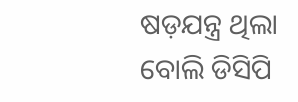ଷଡ଼ଯନ୍ତ୍ର ଥିଲା ବୋଲି ଡିସିପି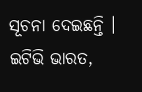ସୂଚନା ଦେଇଛନ୍ତି ।
ଇଟିଭି ଭାରତ,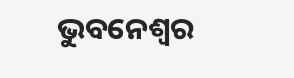ଭୁବନେଶ୍ବର